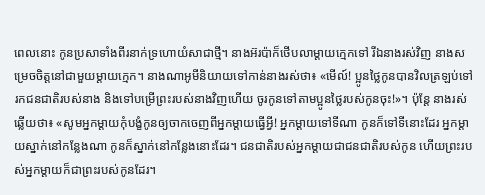ពេលនោះ កូនប្រសាទាំងពីរនាក់ទ្រហោយំសាជាថ្មី។ នាងអ៊រប៉ាក៏ថើបលាម្ដាយក្មេកទៅ រីឯនាងរស់វិញ នាងសម្រេចចិត្តនៅជាមួយម្ដាយក្មេក។ នាងណាអូមីនិយាយទៅកាន់នាងរស់ថា៖ «មើល៍! ប្អូនថ្លៃកូនបានវិលត្រឡប់ទៅរកជនជាតិរបស់នាង និងទៅបម្រើព្រះរបស់នាងវិញហើយ ចូរកូនទៅតាមប្អូនថ្លៃរបស់កូនចុះ!»។ ប៉ុន្តែ នាងរស់ឆ្លើយថា៖ «សូមអ្នកម្ដាយកុំបង្ខំកូនឲ្យចាកចេញពីអ្នកម្ដាយធ្វើអ្វី! អ្នកម្ដាយទៅទីណា កូនក៏ទៅទីនោះដែរ អ្នកម្ដាយស្នាក់នៅកន្លែងណា កូនក៏ស្នាក់នៅកន្លែងនោះដែរ។ ជនជាតិរបស់អ្នកម្ដាយជាជនជាតិរបស់កូន ហើយព្រះរបស់អ្នកម្ដាយក៏ជាព្រះរបស់កូនដែរ។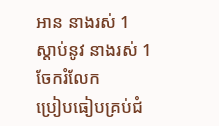អាន នាងរស់ 1
ស្ដាប់នូវ នាងរស់ 1
ចែករំលែក
ប្រៀបធៀបគ្រប់ជំ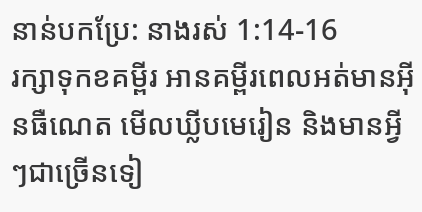នាន់បកប្រែ: នាងរស់ 1:14-16
រក្សាទុកខគម្ពីរ អានគម្ពីរពេលអត់មានអ៊ីនធឺណេត មើលឃ្លីបមេរៀន និងមានអ្វីៗជាច្រើនទៀ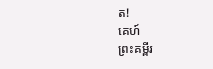ត!
គេហ៍
ព្រះគម្ពីរ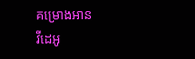គម្រោងអាន
វីដេអូ